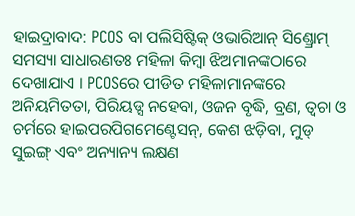ହାଇଦ୍ରାବାଦ: PCOS ବା ପଲିସିଷ୍ଟିକ୍ ଓଭାରିଆନ୍ ସିଣ୍ଡ୍ରୋମ୍ ସମସ୍ୟା ସାଧାରଣତଃ ମହିଳା କିମ୍ବା ଝିଅମାନଙ୍କଠାରେ ଦେଖାଯାଏ । PCOSରେ ପୀଡିତ ମହିଳାମାନଙ୍କରେ ଅନିୟମିତତା, ପିରିୟଡ୍ସ ନହେବା, ଓଜନ ବୃଦ୍ଧି, ବ୍ରଣ, ତ୍ୱଚା ଓ ଚର୍ମରେ ହାଇପରପିଗମେଣ୍ଟେସନ୍, କେଶ ଝଡ଼ିବା, ମୁଡ୍ ସୁଇଙ୍ଗ୍ ଏବଂ ଅନ୍ୟାନ୍ୟ ଲକ୍ଷଣ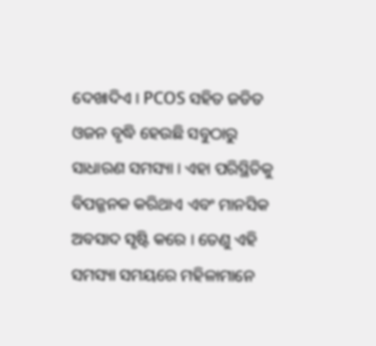ଦେଖାଦିଏ । PCOS ସହିତ ଜଡିତ ଓଜନ ବୃଦ୍ଧି ହେଉଛି ସବୁଠାରୁ ସାଧାରଣ ସମସ୍ୟା । ଏହା ପରିସ୍ଥିତିକୁ ବିପଜ୍ଜନକ କରିଥାଏ ଏବଂ ମାନସିକ ଅବସାଦ ସୃଷ୍ଟି କରେ । ତେଣୁ ଏହି ସମସ୍ୟା ସମୟରେ ମହିଳାମାନେ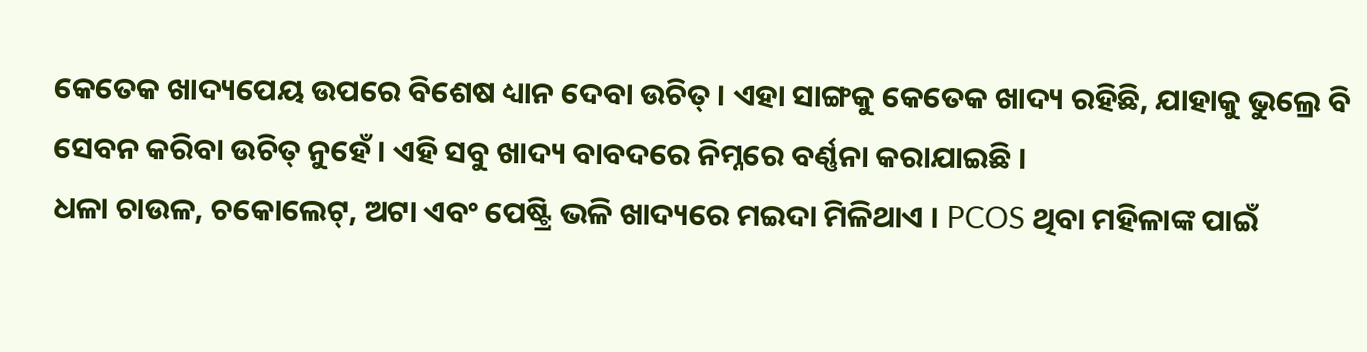କେତେକ ଖାଦ୍ୟପେୟ ଉପରେ ବିଶେଷ ଧ୍ୟାନ ଦେବା ଉଚିତ୍ । ଏହା ସାଙ୍ଗକୁ କେତେକ ଖାଦ୍ୟ ରହିଛି, ଯାହାକୁ ଭୁଲ୍ରେ ବି ସେବନ କରିବା ଉଚିତ୍ ନୁହେଁ । ଏହି ସବୁ ଖାଦ୍ୟ ବାବଦରେ ନିମ୍ନରେ ବର୍ଣ୍ଣନା କରାଯାଇଛି ।
ଧଳା ଚାଉଳ, ଚକୋଲେଟ୍, ଅଟା ଏବଂ ପେଷ୍ଟ୍ରି ଭଳି ଖାଦ୍ୟରେ ମଇଦା ମିଳିଥାଏ । PCOS ଥିବା ମହିଳାଙ୍କ ପାଇଁ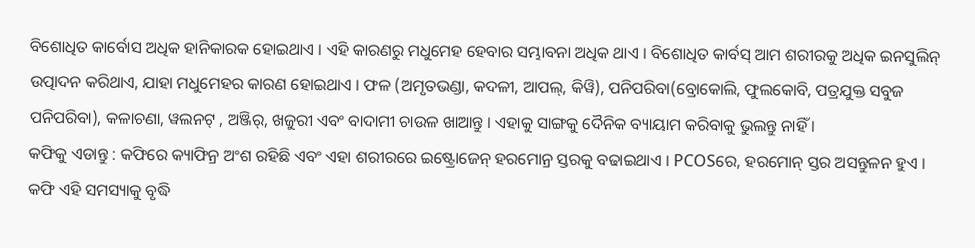ବିଶୋଧିତ କାର୍ବୋସ ଅଧିକ ହାନିକାରକ ହୋଇଥାଏ । ଏହି କାରଣରୁ ମଧୁମେହ ହେବାର ସମ୍ଭାବନା ଅଧିକ ଥାଏ । ବିଶୋଧିତ କାର୍ବସ୍ ଆମ ଶରୀରକୁ ଅଧିକ ଇନସୁଲିନ୍ ଉତ୍ପାଦନ କରିଥାଏ, ଯାହା ମଧୁମେହର କାରଣ ହୋଇଥାଏ । ଫଳ (ଅମୃତଭଣ୍ଡା, କଦଳୀ, ଆପଲ୍, କିୱି), ପନିପରିବା(ବ୍ରୋକୋଲି, ଫୁଲକୋବି, ପତ୍ରଯୁକ୍ତ ସବୁଜ ପନିପରିବା), କଳାଚଣା, ୱଲନଟ୍ , ଅଞ୍ଜିର୍, ଖଜୁରୀ ଏବଂ ବାଦାମୀ ଚାଉଳ ଖାଆନ୍ତୁ । ଏହାକୁ ସାଙ୍ଗକୁ ଦୈନିକ ବ୍ୟାୟାମ କରିବାକୁ ଭୁଲନ୍ତୁ ନାହିଁ ।
କଫିକୁ ଏଡାନ୍ତୁ : କଫିରେ କ୍ୟାଫିନ୍ର ଅଂଶ ରହିଛି ଏବଂ ଏହା ଶରୀରରେ ଇଷ୍ଟ୍ରୋଜେନ୍ ହରମୋନ୍ର ସ୍ତରକୁ ବଢାଇଥାଏ । PCOSରେ, ହରମୋନ୍ ସ୍ତର ଅସନ୍ତୁଳନ ହୁଏ । କଫି ଏହି ସମସ୍ୟାକୁ ବୃଦ୍ଧି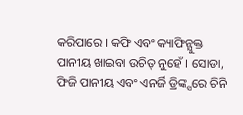କରିପାରେ । କଫି ଏବଂ କ୍ୟାଫିନ୍ଯୁକ୍ତ ପାନୀୟ ଖାଇବା ଉଚିତ୍ ନୁହେଁ । ସୋଡା, ଫିଜି ପାନୀୟ ଏବଂ ଏନର୍ଜି ଡ୍ରିଙ୍କ୍ସରେ ଚିନି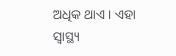ଅଧିକ ଥାଏ । ଏହା ସ୍ବାସ୍ଥ୍ୟ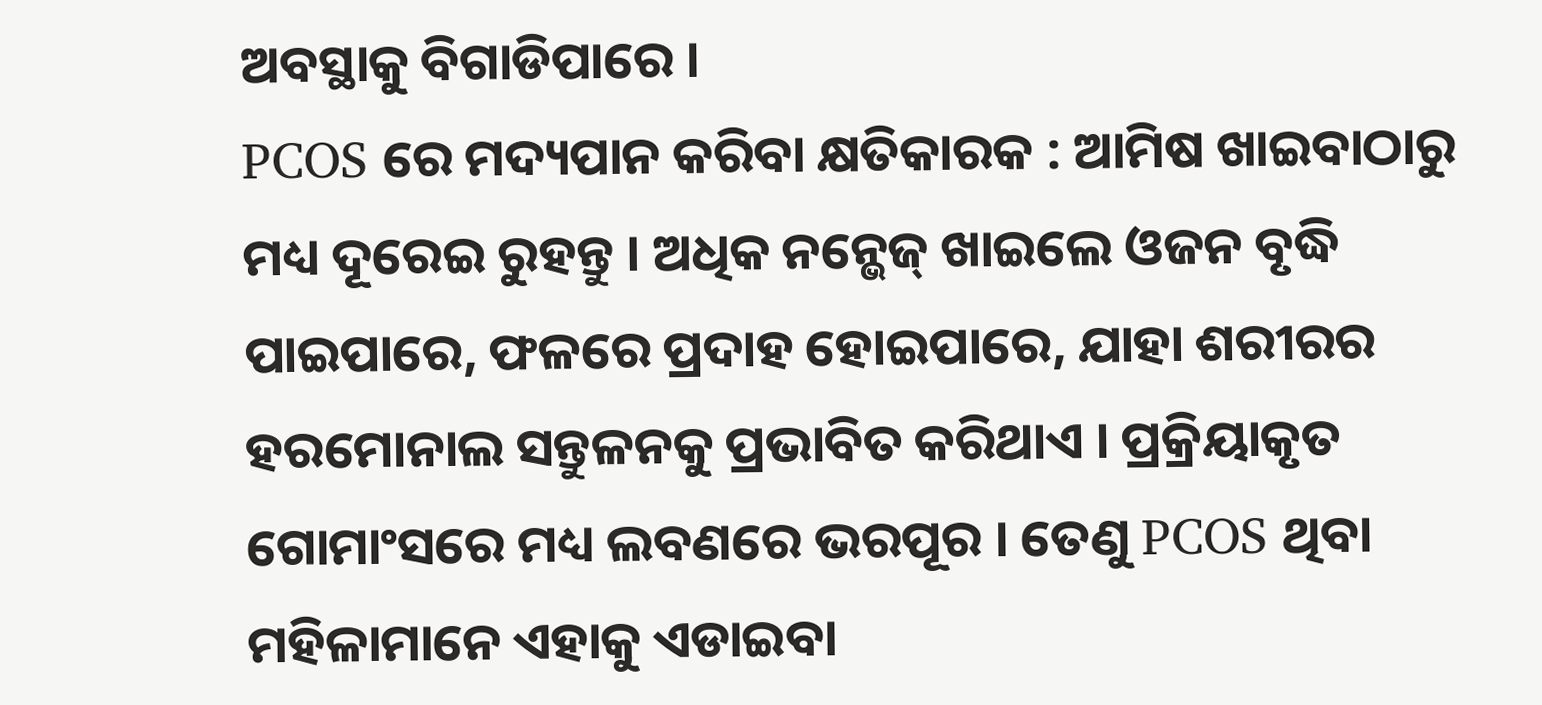ଅବସ୍ଥାକୁ ବିଗାଡିପାରେ ।
PCOS ରେ ମଦ୍ୟପାନ କରିବା କ୍ଷତିକାରକ : ଆମିଷ ଖାଇବାଠାରୁ ମଧ୍ୟ ଦୂରେଇ ରୁହନ୍ତୁ । ଅଧିକ ନନ୍ଭେଜ୍ ଖାଇଲେ ଓଜନ ବୃଦ୍ଧି ପାଇପାରେ, ଫଳରେ ପ୍ରଦାହ ହୋଇପାରେ, ଯାହା ଶରୀରର ହରମୋନାଲ ସନ୍ତୁଳନକୁ ପ୍ରଭାବିତ କରିଥାଏ । ପ୍ରକ୍ରିୟାକୃତ ଗୋମାଂସରେ ମଧ୍ୟ ଲବଣରେ ଭରପୂର । ତେଣୁ PCOS ଥିବା ମହିଳାମାନେ ଏହାକୁ ଏଡାଇବା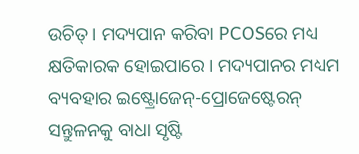ଉଚିତ୍ । ମଦ୍ୟପାନ କରିବା PCOSରେ ମଧ୍ୟ କ୍ଷତିକାରକ ହୋଇପାରେ । ମଦ୍ୟପାନର ମଧ୍ୟମ ବ୍ୟବହାର ଇଷ୍ଟ୍ରୋଜେନ୍-ପ୍ରୋଜେଷ୍ଟେରନ୍ ସନ୍ତୁଳନକୁ ବାଧା ସୃଷ୍ଟି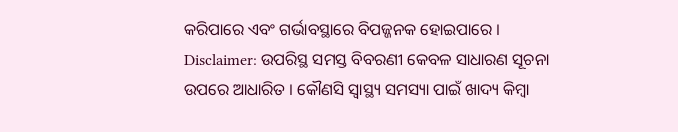କରିପାରେ ଏବଂ ଗର୍ଭାବସ୍ଥାରେ ବିପଜ୍ଜନକ ହୋଇପାରେ ।
Disclaimer: ଉପରିସ୍ଥ ସମସ୍ତ ବିବରଣୀ କେବଳ ସାଧାରଣ ସୂଚନା ଉପରେ ଆଧାରିତ । କୌଣସି ସ୍ବାସ୍ଥ୍ୟ ସମସ୍ୟା ପାଇଁ ଖାଦ୍ୟ କିମ୍ବା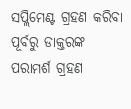ସପ୍ଲିମେଣ୍ଟ ଗ୍ରହଣ କରିବା ପୂର୍ବରୁ ଡାକ୍ତରଙ୍କ ପରାମର୍ଶ ଗ୍ରହଣ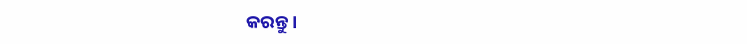କରନ୍ତୁ ।